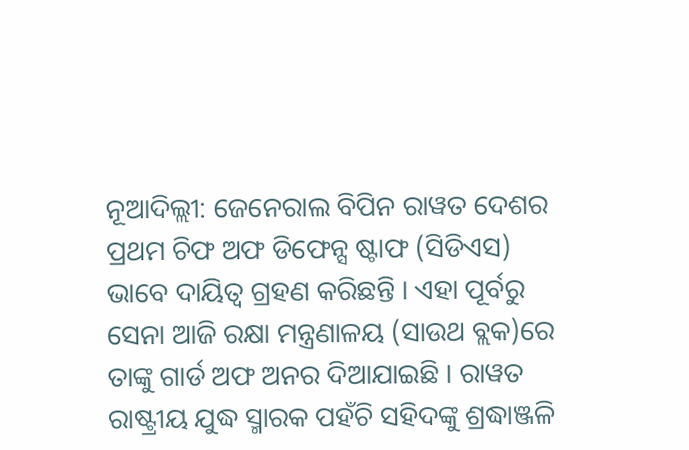ନୂଆଦିଲ୍ଲୀ: ଜେନେରାଲ ବିପିନ ରାୱତ ଦେଶର ପ୍ରଥମ ଚିଫ ଅଫ ଡିଫେନ୍ସ ଷ୍ଟାଫ (ସିଡିଏସ) ଭାବେ ଦାୟିତ୍ୱ ଗ୍ରହଣ କରିଛନ୍ତି । ଏହା ପୂର୍ବରୁ ସେନା ଆଜି ରକ୍ଷା ମନ୍ତ୍ରଣାଳୟ (ସାଉଥ ବ୍ଲକ)ରେ ତାଙ୍କୁ ଗାର୍ଡ ଅଫ ଅନର ଦିଆଯାଇଛି । ରାୱତ ରାଷ୍ଟ୍ରୀୟ ଯୁଦ୍ଧ ସ୍ମାରକ ପହଁଚି ସହିଦଙ୍କୁ ଶ୍ରଦ୍ଧାଞ୍ଜଳି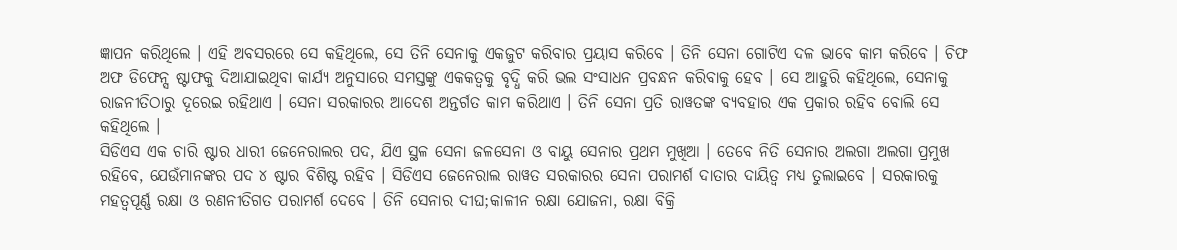ଜ୍ଞାପନ କରିଥିଲେ । ଏହି ଅବସରରେ ସେ କହିଥିଲେ, ସେ ତିନି ସେନାକୁ ଏକଜୁଟ କରିବାର ପ୍ରୟାସ କରିବେ । ତିନି ସେନା ଗୋଟିଏ ଦଳ ଭାବେ କାମ କରିବେ । ଚିଫ ଅଫ ଡିଫେନ୍ସ ଷ୍ଟାଫକୁ ଦିଆଯାଇଥିବା କାର୍ଯ୍ୟ ଅନୁସାରେ ସମସ୍ତଙ୍କୁ ଏକକତ୍ୱକୁ ବୃଦ୍ଧି କରି ଭଲ ସଂସାଧନ ପ୍ରବନ୍ଧନ କରିବାକୁ ହେବ । ସେ ଆହୁରି କହିଥିଲେ, ସେନାକୁ ରାଜନୀତିଠାରୁ ଦୂରେଇ ରହିଥାଏ । ସେନା ସରକାରର ଆଦେଶ ଅନ୍ତର୍ଗତ କାମ କରିଥାଏ । ତିନି ସେନା ପ୍ରତି ରାୱତଙ୍କ ବ୍ୟବହାର ଏକ ପ୍ରକାର ରହିବ ବୋଲି ସେ କହିଥିଲେ ।
ସିଡିଏସ ଏକ ଚାରି ଷ୍ଟାର ଧାରୀ ଜେନେରାଲର ପଦ, ଯିଏ ସ୍ଥଳ ସେନା ଜଳସେନା ଓ ବାୟୁ ସେନାର ପ୍ରଥମ ମୁଖିଆ । ତେବେ ନିତି ସେନାର ଅଲଗା ଅଲଗା ପ୍ରମୁଖ ରହିବେ, ଯେଉଁମାନଙ୍କର ପଦ ୪ ଷ୍ଟାର ବିଶିଷ୍ଟ ରହିବ । ସିଡିଏସ ଜେନେରାଲ ରାୱତ ସରକାରର ସେନା ପରାମର୍ଶ ଦାତାର ଦାୟିତ୍ୱ ମଧ୍ୟ ତୁଲାଇବେ । ସରକାରକୁ ମହତ୍ୱପୂର୍ଣ୍ଣ ରକ୍ଷା ଓ ରଣନୀତିଗତ ପରାମର୍ଶ ଦେବେ । ତିନି ସେନାର ଦୀଘ;କାଳୀନ ରକ୍ଷା ଯୋଜନା, ରକ୍ଷା ବିକ୍ରି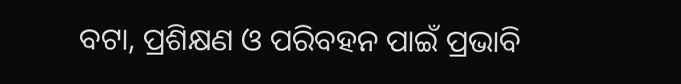ବଟା, ପ୍ରଶିକ୍ଷଣ ଓ ପରିବହନ ପାଇଁ ପ୍ରଭାବି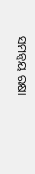ସମନ୍ୱୟ ରକ୍ଷା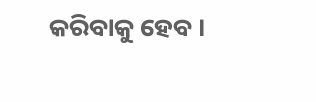କରିବାକୁ ହେବ ।